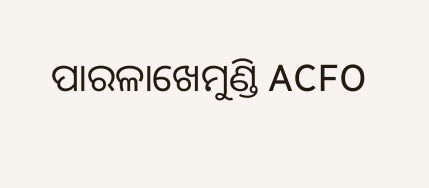ପାରଳାଖେମୁଣ୍ଡି ACFO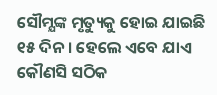ସୌମ୍ଯଙ୍କ ମୃତ୍ୟୁକୁ ହୋଇ ଯାଇଛି ୧୫ ଦିନ । ହେଲେ ଏବେ ଯାଏ କୌଣସି ସଠିକ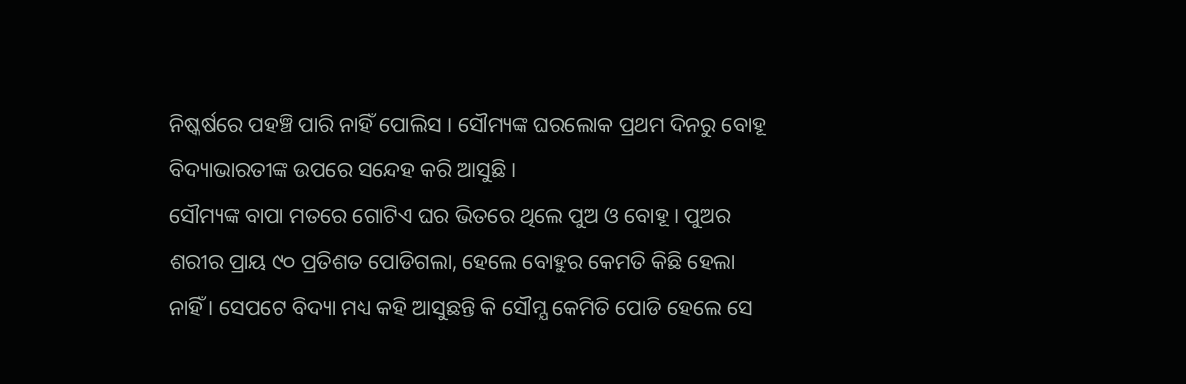ନିଷ୍କର୍ଷରେ ପହଞ୍ଚି ପାରି ନାହିଁ ପୋଲିସ । ସୌମ୍ୟଙ୍କ ଘରଲୋକ ପ୍ରଥମ ଦିନରୁ ବୋହୂ ବିଦ୍ୟାଭାରତୀଙ୍କ ଉପରେ ସନ୍ଦେହ କରି ଆସୁଛି ।
ସୌମ୍ୟଙ୍କ ବାପା ମତରେ ଗୋଟିଏ ଘର ଭିତରେ ଥିଲେ ପୁଅ ଓ ବୋହୂ । ପୁଅର ଶରୀର ପ୍ରାୟ ୯୦ ପ୍ରତିଶତ ପୋଡିଗଲା, ହେଲେ ବୋହୁର କେମତି କିଛି ହେଲା ନାହିଁ । ସେପଟେ ବିଦ୍ୟା ମଧ୍ୟ କହି ଆସୁଛନ୍ତି କି ସୌମ୍ଯ କେମିତି ପୋଡି ହେଲେ ସେ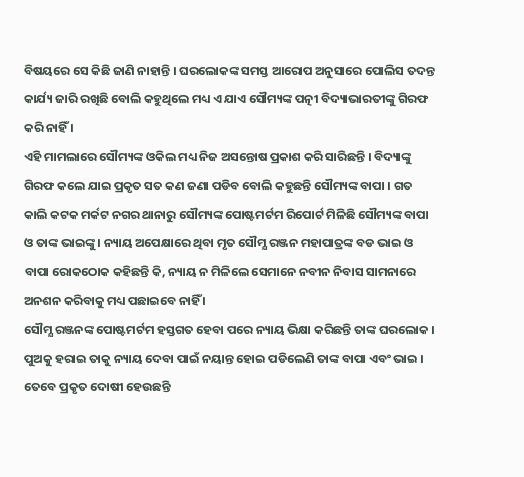ବିଷୟରେ ସେ କିଛି ଜାଣି ନାହାନ୍ତି । ଘରଲୋକଙ୍କ ସମସ୍ତ ଆରୋପ ଅନୁସାରେ ପୋଲିସ ତଦନ୍ତ କାର୍ଯ୍ୟ ଜାରି ରଖିଛି ବୋଲି କହୁଥିଲେ ମଧ୍ୟ ଏ ଯାଏ ସୌମ୍ୟଙ୍କ ପତ୍ନୀ ବିଦ୍ୟାଭାରତୀଙ୍କୁ ଗିରଫ କରି ନାହିଁ ।
ଏହି ମାମଲାରେ ସୌମ୍ୟଙ୍କ ଓକିଲ ମଧ୍ୟ ନିଜ ଅସନ୍ତୋଷ ପ୍ରକାଶ କରି ସାରିଛନ୍ତି । ବିଦ୍ୟାଙ୍କୁ ଗିରଫ କଲେ ଯାଇ ପ୍ରକୃତ ସତ କଣ ଜଣା ପଡିବ ବୋଲି କହୁଛନ୍ତି ସୌମ୍ୟଙ୍କ ବାପା । ଗତ କାଲି କଟକ ମର୍କଟ ନଗର ଥାନାରୁ ସୌମ୍ୟଙ୍କ ପୋଷ୍ଟମର୍ଟମ ରିପୋର୍ଟ ମିଳିଛି ସୌମ୍ୟଙ୍କ ବାପା ଓ ତାଙ୍କ ଭାଇଙ୍କୁ । ନ୍ୟାୟ ଅପେକ୍ଷାରେ ଥିବା ମୃତ ସୌମ୍ଯ ରଞ୍ଜନ ମହାପାତ୍ରଙ୍କ ବଡ ଭାଇ ଓ ବାପା ରୋକଠୋକ କହିଛନ୍ତି କି, ନ୍ୟାୟ ନ ମିଳିଲେ ସେମାନେ ନବୀନ ନିବାସ ସାମନାରେ ଅନଶନ କରିବାକୁ ମଧ୍ୟ ପଛାଇବେ ନାହିଁ ।
ସୌମ୍ଯ ରଞ୍ଜନଙ୍କ ପୋଷ୍ଟମର୍ଟମ ହସ୍ତଗତ ହେବା ପରେ ନ୍ୟାୟ ଭିକ୍ଷା କରିଛନ୍ତି ତାଙ୍କ ଘରଲୋକ । ପୁଅକୁ ହରାଇ ତାକୁ ନ୍ୟାୟ ଦେବା ପାଇଁ ନୟାନ୍ତ ହୋଇ ପଡିଲେଣି ତାଙ୍କ ବାପା ଏବଂ ଭାଇ । ତେବେ ପ୍ରକୃତ ଦୋଷୀ ହେଉଛନ୍ତି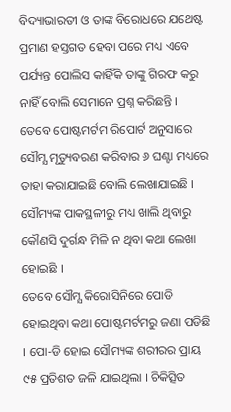ବିଦ୍ୟାଭାରତୀ ଓ ତାଙ୍କ ବିରୋଧରେ ଯଥେଷ୍ଟ ପ୍ରମାଣ ହସ୍ତଗତ ହେବା ପରେ ମଧ୍ୟ ଏବେ ପର୍ଯ୍ୟନ୍ତ ପୋଲିସ କାହିଁକି ତାଙ୍କୁ ଗିରଫ କରୁ ନାହିଁ ବୋଲି ସେମାନେ ପ୍ରଶ୍ନ କରିଛନ୍ତି ।
ତେବେ ପୋଷ୍ଟମର୍ଟମ ରିପୋର୍ଟ ଅନୁସାରେ ସୌମ୍ଯ ମୃତ୍ୟୁବରଣ କରିବାର ୬ ଘଣ୍ଟା ମଧ୍ୟରେ ତାହା କରାଯାଇଛି ବୋଲି ଲେଖାଯାଇଛି । ସୌମ୍ୟଙ୍କ ପାକସ୍ଥଳୀରୁ ମଧ୍ୟ ଖାଲି ଥିବାରୁ କୌଣସି ଦୁର୍ଗନ୍ଧ ମିଳି ନ ଥିବା କଥା ଲେଖା ହୋଇଛି ।
ତେବେ ସୌମ୍ଯ କିରୋସିନିରେ ପୋଡି ହୋଇଥିବା କଥା ପୋଷ୍ଟମର୍ଟମରୁ ଜଣା ପଡିଛି । ପୋ-ଡି ହୋଇ ସୌମ୍ୟଙ୍କ ଶରୀରର ପ୍ରାୟ ୯୫ ପ୍ରତିଶତ ଜଳି ଯାଇଥିଲା । ଚିକିତ୍ସିତ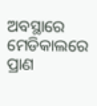ଅବସ୍ଥାରେ ମେଡିକାଲରେ ପ୍ରାଣ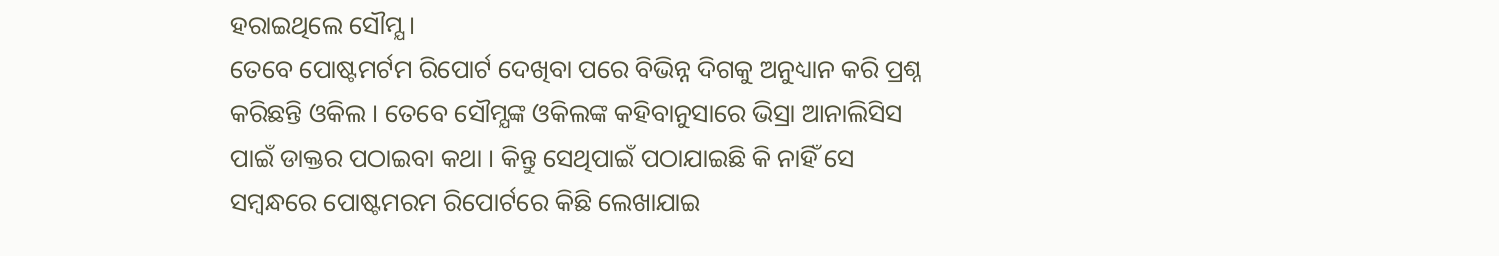ହରାଇଥିଲେ ସୌମ୍ଯ ।
ତେବେ ପୋଷ୍ଟମର୍ଟମ ରିପୋର୍ଟ ଦେଖିବା ପରେ ବିଭିନ୍ନ ଦିଗକୁ ଅନୁଧ୍ୟାନ କରି ପ୍ରଶ୍ନ କରିଛନ୍ତି ଓକିଲ । ତେବେ ସୌମ୍ଯଙ୍କ ଓକିଲଙ୍କ କହିବାନୁସାରେ ଭିସ୍ରା ଆନାଲିସିସ ପାଇଁ ଡାକ୍ତର ପଠାଇବା କଥା । କିନ୍ତୁ ସେଥିପାଇଁ ପଠାଯାଇଛି କି ନାହିଁ ସେ ସମ୍ବନ୍ଧରେ ପୋଷ୍ଟମରମ ରିପୋର୍ଟରେ କିଛି ଲେଖାଯାଇ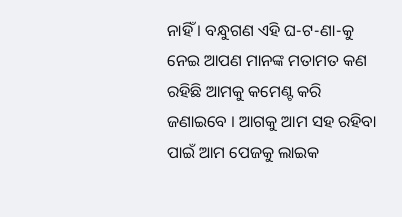ନାହିଁ । ବନ୍ଧୁଗଣ ଏହି ଘ-ଟ-ଣା-କୁ ନେଇ ଆପଣ ମାନଙ୍କ ମତାମତ କଣ ରହିଛି ଆମକୁ କମେଣ୍ଟ କରି ଜଣାଇବେ । ଆଗକୁ ଆମ ସହ ରହିବା ପାଇଁ ଆମ ପେଜକୁ ଲାଇକ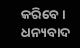କରିବେ । ଧନ୍ୟବାଦ